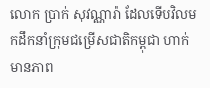លោក ប្រាក់ សុវណ្ណារ៉ា ដែលទើបវិលមកដឹកនាំក្រុមជម្រើសជាតិកម្ពុជា ហាក់មានភាព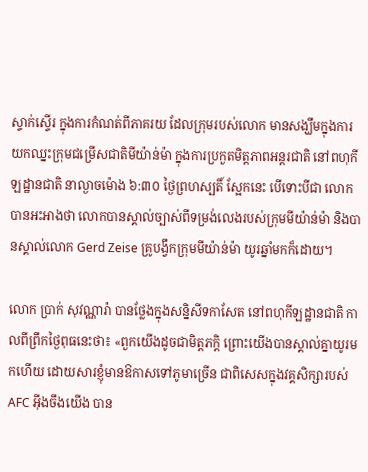ស្ទាក់ស្ទើរ ក្នុងការកំណត់ពីភាគរយ ដែលក្រុមរបស់លោក មានសង្ឃឹមក្នុងការយកឈ្នះក្រុមជម្រើសជាតិមីយ៉ាន់ម៉ា ក្នុងការប្រកួតមិត្តភាពអន្តរជាតិ នៅពហុកីឡដ្ឋានជាតិ នាល្ងាចម៉ោង ៦:៣០ ថ្ងៃព្រហស្បតិ៍ ស្អែកនេះ បើទោះបីជា លោកបានអះអាងថា លោកបានស្គាល់ច្បាស់ពីទម្រង់លេងរបស់ក្រុមមីយ៉ាន់ម៉ា និងបានស្គាល់លោក Gerd Zeise គ្រូបង្វឹកក្រុមមីយ៉ាន់ម៉ា យូរឆ្នាំមកក៏ដោយ។

លោក ប្រាក់ សុវណ្ណារ៉ា បានថ្លែងក្នុងសន្និសីទកាសែត នៅពហុកីឡដ្ឋានជាតិ កាលពីព្រឹកថ្ងៃពុធនេះថា៖ «ពួកយើងដូចជាមិត្តភក្តិ ព្រោះយើងបានស្គាល់គ្នាយូរមកហើយ ដោយសារខ្ញុំមានឱកាសទៅភូមាច្រើន ជាពិសេសក្នុងវគ្គសិក្សារបស់ AFC អ៊ីងចឹងយើង បាន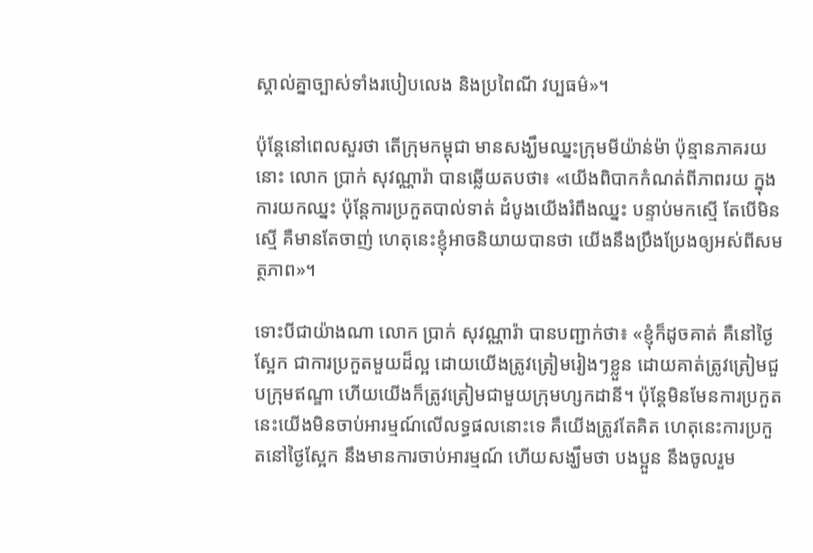ស្គាល់គ្នាច្បាស់ទាំងរបៀបលេង និងប្រពៃណី វប្បធម៌»។

ប៉ុន្តែនៅពេលសួរថា តើក្រុមកម្ពុជា មានសង្ឃឹមឈ្នះក្រុមមីយ៉ាន់ម៉ា ប៉ុន្មានភាគរយនោះ លោក ប្រាក់ សុវណ្ណារ៉ា បានឆ្លើយតបថា៖ «យើងពិបាកកំណត់ពីភាពរយ ក្នុងការយកឈ្នះ ប៉ុន្តែការប្រកួតបាល់ទាត់ ដំបូងយើងរំពឹងឈ្នះ បន្ទាប់មកស្មើ តែបើមិនស្មើ គឺមានតែចាញ់ ហេតុនេះខ្ញុំអាចនិយាយបានថា យើងនឹងប្រឹងប្រែងឲ្យអស់ពីសមត្ថភាព»។

ទោះបីជាយ៉ាងណា លោក ប្រាក់ សុវណ្ណារ៉ា បានបញ្ជាក់ថា៖ «ខ្ញុំក៏ដូចគាត់ គឺនៅថ្ងៃស្អែក ជាការប្រកួតមួយដ៏ល្អ ដោយយើងត្រូវត្រៀមរៀងៗខ្លួន ដោយគាត់ត្រូវត្រៀមជួបក្រុមឥណ្ឌា ហើយយើងក៏ត្រូវត្រៀមជាមួយក្រុមហ្សកដានី។ ប៉ុន្តែមិនមែនការប្រកួតនេះយើងមិនចាប់អារម្មណ៍លើលទ្ធផលនោះទេ គឺយើងត្រូវតែគិត ហេតុនេះការប្រកួតនៅថ្ងៃស្អែក នឹងមានការចាប់អារម្មណ៍ ហើយសង្ឃឹមថា បងប្អួន នឹងចូលរួម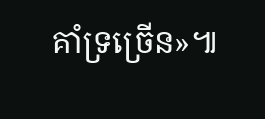គាំទ្រច្រើន»៕